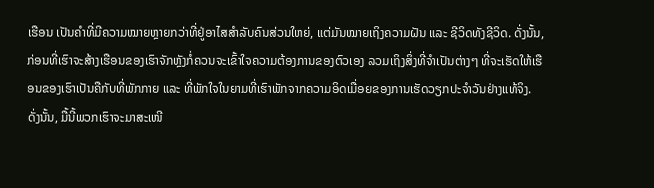ເຮືອນ ເປັນຄໍາທີ່ມີຄວາມໝາຍຫຼາຍກວ່າທີ່ຢູ່ອາໄສສໍາລັບຄົນສ່ວນໃຫຍ່, ແຕ່ມັນໝາຍເຖິງຄວາມຝັນ ແລະ ຊີວິດທັງຊີວິດ. ດັ່ງນັ້ນ, ກ່ອນທີ່ເຮົາຈະສ້າງເຮືອນຂອງເຮົາຈັກຫຼັງກໍ່ຄວນຈະເຂົ້າໃຈຄວາມຕ້ອງການຂອງຕົວເອງ ລວມເຖິງສິ່ງທີ່ຈໍາເປັນຕ່າງໆ ທີ່ຈະເຮັດໃຫ້ເຮືອນຂອງເຮົາເປັນຄືກັບທີ່ພັກກາຍ ແລະ ທີ່ພັກໃຈໃນຍາມທີ່ເຮົາພັກຈາກຄວາມອິດເມື່ອຍຂອງການເຮັດວຽກປະຈໍາວັນຢ່າງແທ້ຈິງ.
ດັ່ງນັ້ນ, ມື້ນີ້ພວກເຮົາຈະມາສະເໜີ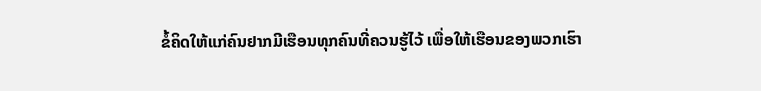ຂໍ້ຄິດໃຫ້ແກ່ຄົນຢາກມີເຮືອນທຸກຄົນທີ່ຄວນຮູ້ໄວ້ ເພື່ອໃຫ້ເຮືອນຂອງພວກເຮົາ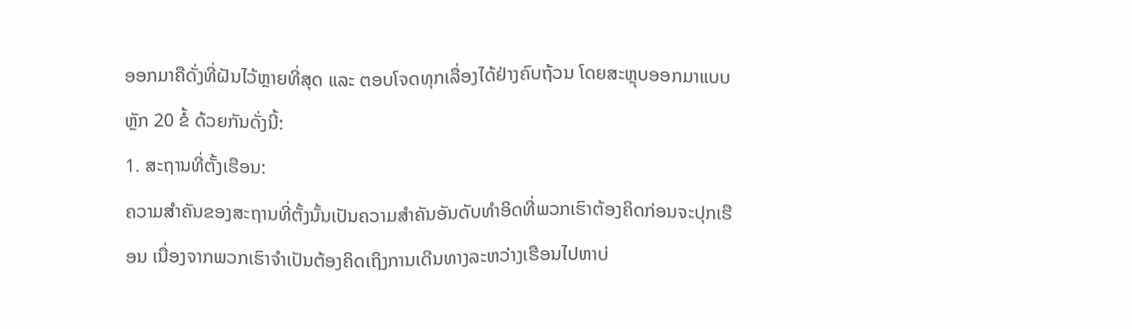ອອກມາຄືດັ່ງທີ່ຝັນໄວ້ຫຼາຍທີ່ສຸດ ແລະ ຕອບໂຈດທຸກເລື່ອງໄດ້ຢ່າງຄົບຖ້ວນ ໂດຍສະຫຼຸບອອກມາແບບຫຼັກ 20 ຂໍ້ ດ້ວຍກັນດັ່ງນີ້:
1. ສະຖານທີ່ຕັ້ງເຮືອນ:
ຄວາມສໍາຄັນຂອງສະຖານທີ່ຕັ້ງນັ້ນເປັນຄວາມສໍາຄັນອັນດັບທໍາອິດທີ່ພວກເຮົາຕ້ອງຄິດກ່ອນຈະປຸກເຮືອນ ເນື່ອງຈາກພວກເຮົາຈໍາເປັນຕ້ອງຄິດເຖິງການເດີນທາງລະຫວ່າງເຮືອນໄປຫາບ່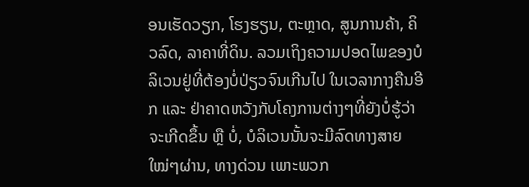ອນເຮັດວຽກ, ໂຮງຮຽນ, ຕະຫຼາດ, ສູນການຄ້າ, ຄິວລົດ, ລາຄາທີ່ດິນ. ລວມເຖິງຄວາມປອດໄພຂອງບໍລິເວນຢູ່ທີ່ຕ້ອງບໍ່ປ່ຽວຈົນເກີນໄປ ໃນເວລາກາງຄືນອີກ ແລະ ຢ່າຄາດຫວັງກັບໂຄງການຕ່າງໆທີ່ຍັງບໍ່ຮູ້ວ່າຈະເກີດຂຶ້ນ ຫຼື ບໍ່, ບໍລິເວນນັ້ນຈະມີລົດທາງສາຍໃໝ່ໆຜ່ານ, ທາງດ່ວນ ເພາະພວກ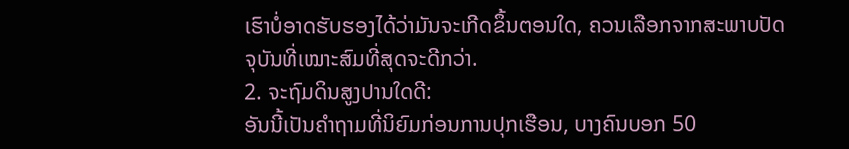ເຮົາບໍ່ອາດຮັບຮອງໄດ້ວ່າມັນຈະເກີດຂຶ້ນຕອນໃດ, ຄວນເລືອກຈາກສະພາບປັດຈຸບັນທີ່ເໝາະສົມທີ່ສຸດຈະດີກວ່າ.
2. ຈະຖົມດິນສູງປານໃດດີ:
ອັນນີ້ເປັນຄໍາຖາມທີ່ນິຍົມກ່ອນການປຸກເຮືອນ, ບາງຄົນບອກ 50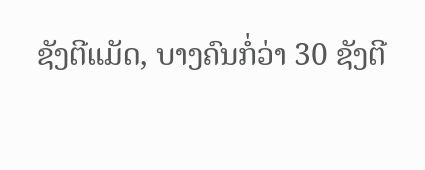ຊັງຕີແມັດ, ບາງຄົນກໍ່ວ່າ 30 ຊັງຕີ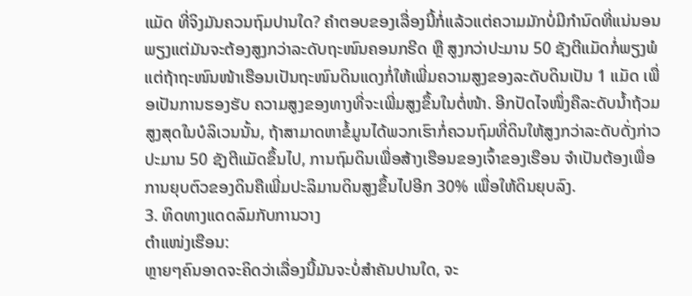ແມັດ ທີ່ຈິງມັນຄວນຖົມປານໃດ? ຄໍາຕອບຂອງເລື່ອງນີ້ກໍ່ແລ້ວແຕ່ຄວາມມັກບໍ່ມີກໍານົດທີ່ແນ່ນອນ ພຽງແຕ່ມັນຈະຕ້ອງສູງກວ່າລະດັບຖະໜົນຄອນກຣີດ ຫຼື ສູງກວ່າປະມານ 50 ຊັງຕີແມັດກໍ່ພຽງພໍ ແຕ່ຖ້າຖະໜົນໜ້າເຮືອນເປັນຖະໜົນດິນແດງກໍ່ໃຫ້ເພີ່ມຄວາມສູງຂອງລະດັບດິນເປັນ 1 ແມັດ ເພື່ອເປັນການຮອງຮັບ ຄວາມສູງຂອງທາງທີ່ຈະເພີ່ມສູງຂຶ້ນໃນຕໍ່ໜ້າ. ອີກປັດໄຈໜຶ່ງຄືລະດັບນໍ້າຖ້ວມສູງສຸດໃນບໍລິເວນນັ້ນ, ຖ້າສາມາດຫາຂໍ້ມູນໄດ້ພວກເຮົາກໍ່ຄວນຖົມທີ່ດິນໃຫ້ສູງກວ່າລະດັບດັ່ງກ່າວປະມານ 50 ຊັງຕີແມັດຂຶ້ນໄປ, ການຖົມດິນເພື່ອສ້າງເຮືອນຂອງເຈົ້າຂອງເຮືອນ ຈໍາເປັນຕ້ອງເພື່ອການຍຸບຕົວຂອງດິນຄືເພີ່ມປະລິມານດິນສູງຂຶ້ນໄປອີກ 30% ເພື່ອໃຫ້ດິນຍຸບລົງ.
3. ທິດທາງແດດລົມກັບການວາງ
ຕໍາແໜ່ງເຮືອນ:
ຫຼາຍໆຄົນອາດຈະຄິດວ່າເລື່ອງນີ້ມັນຈະບໍ່ສໍາຄັນປານໃດ, ຈະ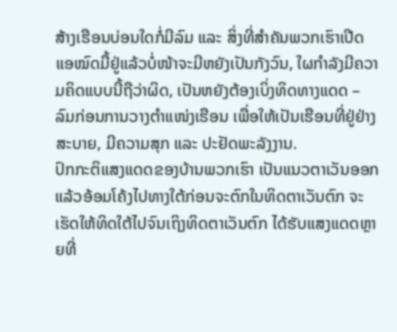ສ້າງເຮືອນບ່ອນໃດກໍ່ມີລົມ ແລະ ສິ່ງທີ່ສໍາຄັນພວກເຮົາເປີດແອໝົດມື້ຢູ່ແລ້ວບໍ່ໜ້າຈະມີຫຍັງເປັນກັງວົນ, ໃຜກໍາລັງມີຄວາມຄິດແບບນີ້ຖືວ່າຜິດ, ເປັນຫຍັງຕ້ອງເບິ່ງທິດທາງແດດ – ລົມກ່ອນການວາງຕໍາແໜ່ງເຮືອນ ເພື່ອໃຫ້ເປັນເຮືອນທີ່ຢູ່ຢ່າງສະບາຍ, ມີຄວາມສຸກ ແລະ ປະຢັດພະລັງງານ.
ປົກກະຕິແສງແດດຂອງບ້ານພວກເຮົາ ເປັນແນວຕາເວັນອອກແລ້ວອ້ອມໂຄ້ງໄປທາງໃຕ້ກ່ອນຈະຕົກໃນທິດຕາເວັນຕົກ ຈະເຮັດໃຫ້ທິດໃຕ້ໄປຈົນເຖິງທິດຕາເວັນຕົກ ໄດ້ຮັບແສງແດດຫຼາຍທີ່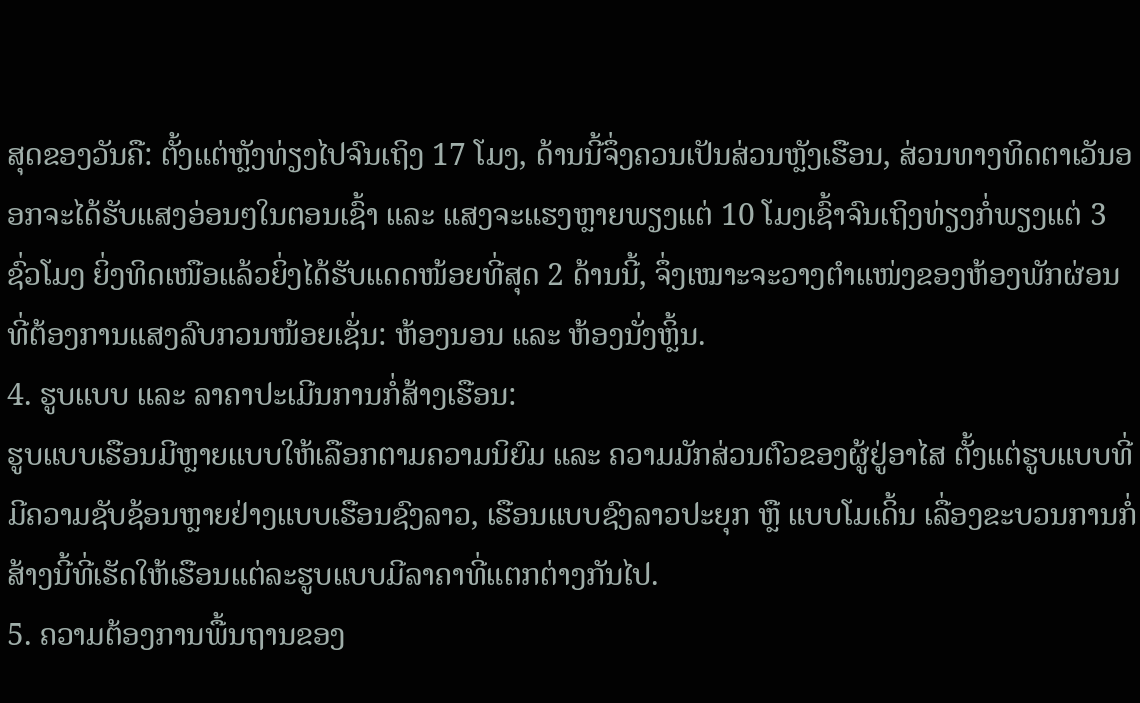ສຸດຂອງວັນຄື: ຕັ້ງແຕ່ຫຼັງທ່ຽງໄປຈົນເຖິງ 17 ໂມງ, ດ້ານນີ້ຈຶ່ງຄວນເປັນສ່ວນຫຼັງເຮືອນ, ສ່ວນທາງທິດຕາເວັນອອກຈະໄດ້ຮັບແສງອ່ອນໆໃນຕອນເຊົ້າ ແລະ ແສງຈະແຮງຫຼາຍພຽງແຕ່ 10 ໂມງເຊົ້າຈົນເຖິງທ່ຽງກໍ່ພຽງແຕ່ 3 ຊົ່ວໂມງ ຍິ່ງທິດເໜືອແລ້ວຍິ່ງໄດ້ຮັບແດດໜ້ອຍທີ່ສຸດ 2 ດ້ານນີ້, ຈຶ່ງເໝາະຈະວາງຕໍາແໜ່ງຂອງຫ້ອງພັກຜ່ອນທີ່ຕ້ອງການແສງລົບກວນໜ້ອຍເຊັ່ນ: ຫ້ອງນອນ ແລະ ຫ້ອງນັ່ງຫຼິ້ນ.
4. ຮູບແບບ ແລະ ລາຄາປະເມີນການກໍ່ສ້າງເຮືອນ:
ຮູບແບບເຮືອນມີຫຼາຍແບບໃຫ້ເລືອກຕາມຄວາມນິຍົມ ແລະ ຄວາມມັກສ່ວນຕົວຂອງຜູ້ຢູ່ອາໄສ ຕັ້ງແຕ່ຮູບແບບທີ່ມີຄວາມຊັບຊ້ອນຫຼາຍຢ່າງແບບເຮືອນຊົງລາວ, ເຮືອນແບບຊົງລາວປະຍຸກ ຫຼື ແບບໂມເດິ້ນ ເລື່ອງຂະບວນການກໍ່ສ້າງນີ້ທີ່ເຮັດໃຫ້ເຮືອນແຕ່ລະຮູບແບບມີລາຄາທີ່ແຕກຕ່າງກັນໄປ.
5. ຄວາມຕ້ອງການພື້ນຖານຂອງ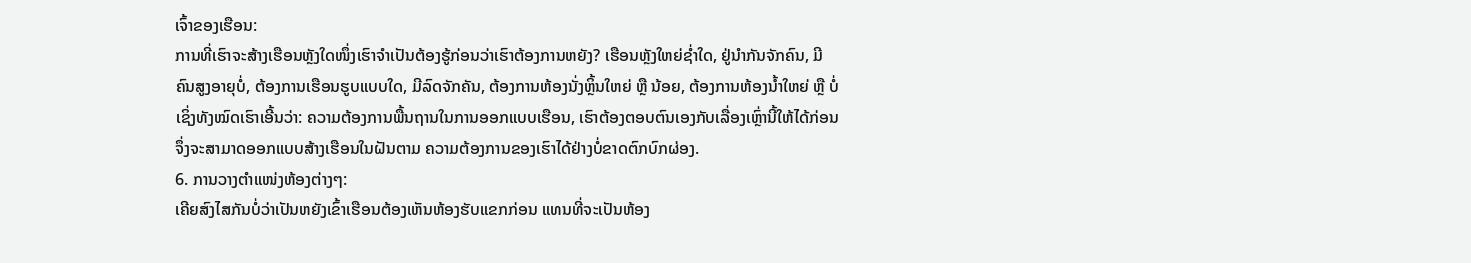ເຈົ້າຂອງເຮືອນ:
ການທີ່ເຮົາຈະສ້າງເຮືອນຫຼັງໃດໜຶ່ງເຮົາຈຳເປັນຕ້ອງຮູ້ກ່ອນວ່າເຮົາຕ້ອງການຫຍັງ? ເຮືອນຫຼັງໃຫຍ່ຊ່ຳໃດ, ຢູ່ນຳກັນຈັກຄົນ, ມີຄົນສູງອາຍຸບໍ່, ຕ້ອງການເຮືອນຮູບແບບໃດ, ມີລົດຈັກຄັນ, ຕ້ອງການຫ້ອງນັ່ງຫຼິ້ນໃຫຍ່ ຫຼື ນ້ອຍ, ຕ້ອງການຫ້ອງນໍ້າໃຫຍ່ ຫຼື ບໍ່ ເຊິ່ງທັງໝົດເຮົາເອີ້ນວ່າ: ຄວາມຕ້ອງການພື້ນຖານໃນການອອກແບບເຮືອນ, ເຮົາຕ້ອງຕອບຕົນເອງກັບເລື່ອງເຫຼົ່ານີ້ໃຫ້ໄດ້ກ່ອນຈຶ່ງຈະສາມາດອອກແບບສ້າງເຮືອນໃນຝັນຕາມ ຄວາມຕ້ອງການຂອງເຮົາໄດ້ຢ່າງບໍ່ຂາດຕົກບົກຜ່ອງ.
6. ການວາງຕຳແໜ່ງຫ້ອງຕ່າງໆ:
ເຄີຍສົງໄສກັນບໍ່ວ່າເປັນຫຍັງເຂົ້າເຮືອນຕ້ອງເຫັນຫ້ອງຮັບແຂກກ່ອນ ແທນທີ່ຈະເປັນຫ້ອງ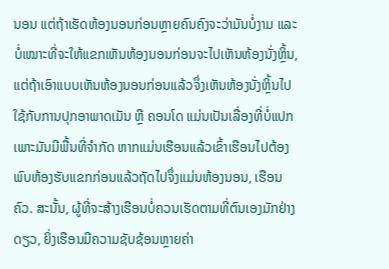ນອນ ແຕ່ຖ້າເຮັດຫ້ອງນອນກ່ອນຫຼາຍຄົນຄົງຈະວ່າມັນບໍ່ງາມ ແລະ ບໍ່ເໝາະທີ່ຈະໃຫ້ແຂກເຫັນຫ້ອງນອນກ່ອນຈະໄປເຫັນຫ້ອງນັ່ງຫຼິ້ນ, ແຕ່ຖ້າເອົາແບບເຫັນຫ້ອງນອນກ່ອນແລ້ວຈຶ່ງເຫັນຫ້ອງນັ່ງຫຼິ້ນໄປໃຊ້ກັບການປຸກອາພາດເມັນ ຫຼື ຄອນໂດ ແມ່ນເປັນເລື່ອງທີ່ບໍ່ແປກເພາະມັນມີພື້ນທີ່ຈຳກັດ ຫາກແມ່ນເຮືອນແລ້ວເຂົ້າເຮືອນໄປຕ້ອງພົບຫ້ອງຮັບແຂກກ່ອນແລ້ວຖັດໄປຈຶ່ງແມ່ນຫ້ອງນອນ, ເຮືອນຄົວ. ສະນັ້ນ, ຜູ້ທີ່ຈະສ້າງເຮືອນບໍ່ຄວນເຮັດຕາມທີ່ຕົນເອງມັກຢ່າງດຽວ, ຍິ່ງເຮືອນມີຄວາມຊັບຊ້ອນຫຼາຍຄ່າ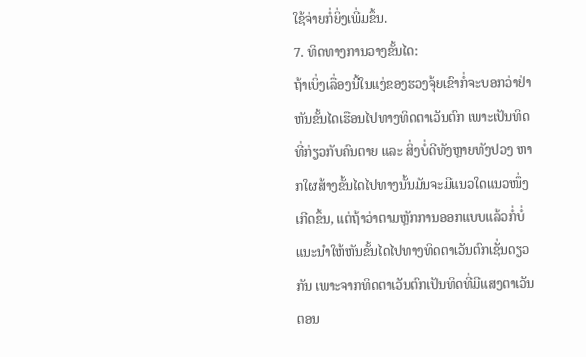ໃຊ້ຈ່າຍກໍ່ຍິ່ງເພີ່ມຂຶ້ນ.
7. ທິດທາງການວາງຂັ້ນໄດ:
ຖ້າເບິ່ງເລື່ອງນີ້ໃນແງ່ຂອງຮວງຈຸ້ຍເຂົາກໍ່ຈະບອກວ່າຢ່າຫັນຂັ້ນໄດເຮືອນໄປທາງທິດຕາເວັນຕົກ ເພາະເປັນທິດທີ່ກ່ຽວກັບຄົນຕາຍ ແລະ ສິ່ງບໍ່ດີທັງຫຼາຍທັງປວງ ຫາກໃຜສ້າງຂັ້ນໄດໄປທາງນັ້ນມັນຈະມີແນວໃດແນວໜຶ່ງເກີດຂຶ້ນ, ແຕ່ຖ້າວ່າຕາມຫຼັກການອອກແບບແລ້ວກໍ່ບໍ່ແນະນຳໃຫ້ຫັນຂັ້ນໄດໄປທາງທິດຕາເວັນຕົກເຊັ່ນດຽວກັນ ເພາະຈາກທິດຕາເວັນຕົກເປັນທິດທີ່ມີແສງຕາເວັນຕອນ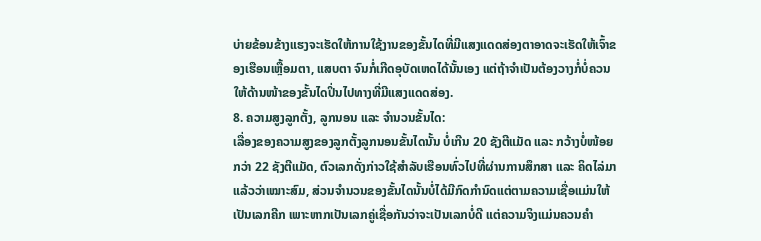ບ່າຍຂ້ອນຂ້າງແຮງຈະເຮັດໃຫ້ການໃຊ້ງານຂອງຂັ້ນໄດທີ່ມີແສງແດດສ່ອງຕາອາດຈະເຮັດໃຫ້ເຈົ້າຂອງເຮືອນເຫຼື້ອມຕາ, ແສບຕາ ຈົນກໍ່ເກີດອຸບັດເຫດໄດ້ນັ້ນເອງ ແຕ່ຖ້າຈຳເປັນຕ້ອງວາງກໍ່ບໍ່ຄວນໃຫ້ດ້ານໜ້າຂອງຂັ້ນໄດປິ່ນໄປທາງທີ່ມີແສງແດດສ່ອງ.
8. ຄວາມສູງລູກຕັ້ງ, ລູກນອນ ແລະ ຈຳນວນຂັ້ນໄດ:
ເລື່ອງຂອງຄວາມສູງຂອງລູກຕັ້ງລູກນອນຂັ້ນໄດນັ້ນ ບໍ່ເກີນ 20 ຊັງຕີແມັດ ແລະ ກວ້າງບໍ່ໜ້ອຍກວ່າ 22 ຊັງຕີແມັດ, ຕົວເລກດັ່ງກ່າວໃຊ້ສຳລັບເຮືອນທົ່ວໄປທີ່ຜ່ານການສຶກສາ ແລະ ຄິດໄລ່ມາແລ້ວວ່າເໝາະສົມ, ສ່ວນຈຳນວນຂອງຂັ້ນໄດນັ້ນບໍ່ໄດ້ມີກົດກຳນົດແຕ່ຕາມຄວາມເຊື່ອແມ່ນໃຫ້ເປັນເລກຄີກ ເພາະຫາກເປັນເລກຄູ່ເຊື່ອກັນວ່າຈະເປັນເລກບໍ່ດີ ແຕ່ຄວາມຈິງແມ່ນຄວນຄຳ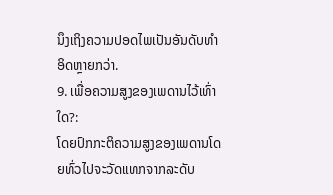ນຶງເຖິງຄວາມປອດໄພເປັນອັນດັບທຳອິດຫຼາຍກວ່າ.
9. ເພື່ອຄວາມສູງຂອງເພດານໄວ້ເທົ່າໃດ?:
ໂດຍປົກກະຕິຄວາມສູງຂອງເພດານໂດຍທົ່ວໄປຈະວັດແທກຈາກລະດັບ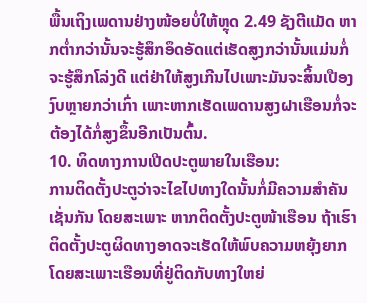ພື້ນເຖິງເພດານຢ່າງໜ້ອຍບໍ່ໃຫ້ຫຼຸດ 2.49 ຊັງຕີແມັດ ຫາກຕ່ຳກວ່ານັ້ນຈະຮູ້ສຶກອຶດອັດແຕ່ເຮັດສູງກວ່ານັ້ນແມ່ນກໍ່ຈະຮູ້ສຶກໂລ່ງດີ ແຕ່ຢ່າໃຫ້ສູງເກີນໄປເພາະມັນຈະສິ້ນເປືອງງົບຫຼາຍກວ່າເກົ່າ ເພາະຫາກເຮັດເພດານສູງຝາເຮືອນກໍ່ຈະຕ້ອງໄດ້ກໍ່ສູງຂຶ້ນອີກເປັນຕົ້ນ.
10. ທິດທາງການເປີດປະຕູພາຍໃນເຮືອນ:
ການຕິດຕັ້ງປະຕູວ່າຈະໄຂໄປທາງໃດນັ້ນກໍ່ມີຄວາມສຳຄັນເຊັ່ນກັນ ໂດຍສະເພາະ ຫາກຕິດຕັ້ງປະຕູໜ້າເຮືອນ ຖ້າເຮົາຕິດຕັ້ງປະຕູຜິດທາງອາດຈະເຮັດໃຫ້ພົບຄວາມຫຍຸ້ງຍາກ ໂດຍສະເພາະເຮືອນທີ່ຢູ່ຕິດກັບທາງໃຫຍ່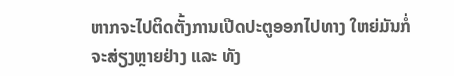ຫາກຈະໄປຕິດຕັ້ງການເປີດປະຕູອອກໄປທາງ ໃຫຍ່ມັນກໍ່ຈະສ່ຽງຫຼາຍຢ່າງ ແລະ ທັງ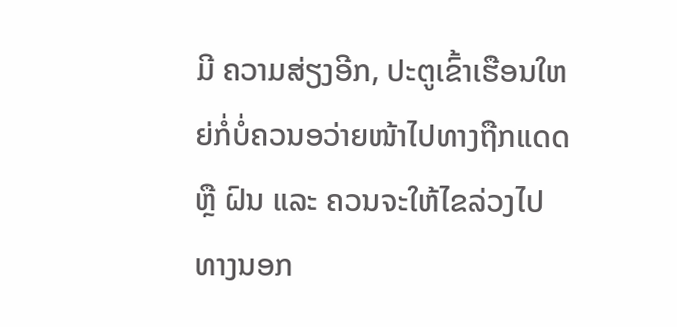ມີ ຄວາມສ່ຽງອີກ, ປະຕູເຂົ້າເຮືອນໃຫຍ່ກໍ່ບໍ່ຄວນອວ່າຍໜ້າໄປທາງຖືກແດດ ຫຼື ຝົນ ແລະ ຄວນຈະໃຫ້ໄຂລ່ວງໄປທາງນອກ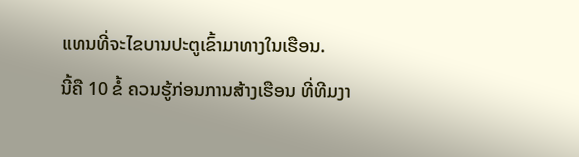ແທນທີ່ຈະໄຂບານປະຕູເຂົ້າມາທາງໃນເຮືອນ.
ນີ້ຄື 10 ຂໍ້ ຄວນຮູ້ກ່ອນການສ້າງເຮືອນ ທີ່ທີມງາ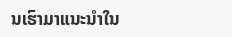ນເຮົາມາແນະນຳໃນ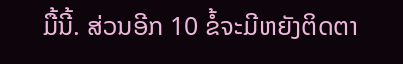ມື້ນີ້. ສ່ວນອີກ 10 ຂໍ້ຈະມີຫຍັງຕິດຕາ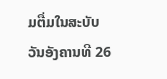ມຕື່ມໃນສະບັບວັນອັງຄານທີ 26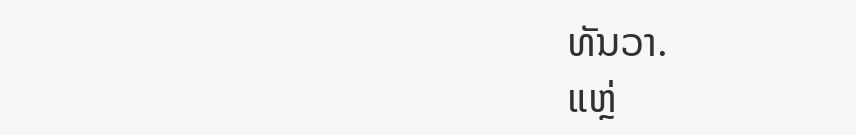ທັນວາ.
ແຫຼ່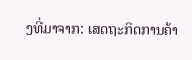ງທີ່ມາຈາກ: ເສດຖະກິດການຄ້າ